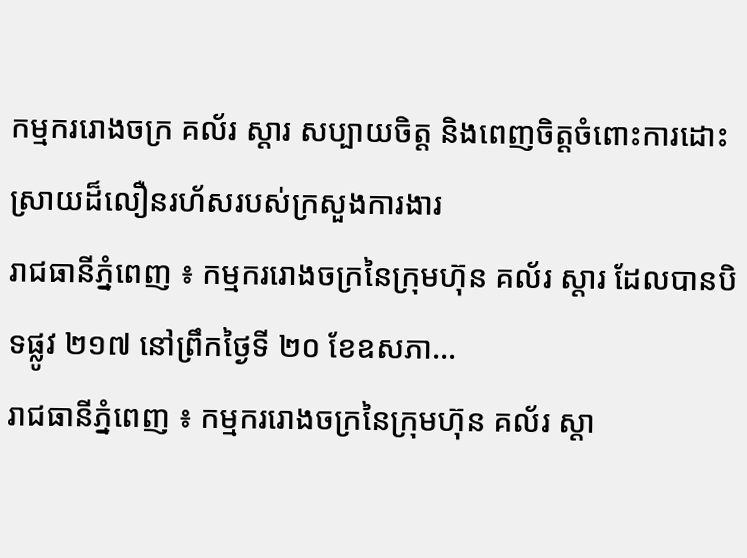កម្មកររោងចក្រ គល័រ ស្តារ សប្បាយចិត្ត និងពេញចិត្តចំពោះការដោះស្រាយដ៏លឿនរហ័សរបស់ក្រសួងការងារ
រាជធានីភ្នំពេញ ៖ កម្មកររោងចក្រនៃក្រុមហ៊ុន គល័រ ស្តារ ដែលបានបិទផ្លូវ ២១៧ នៅព្រឹកថ្ងៃទី ២០ ខែឧសភា…
រាជធានីភ្នំពេញ ៖ កម្មកររោងចក្រនៃក្រុមហ៊ុន គល័រ ស្តា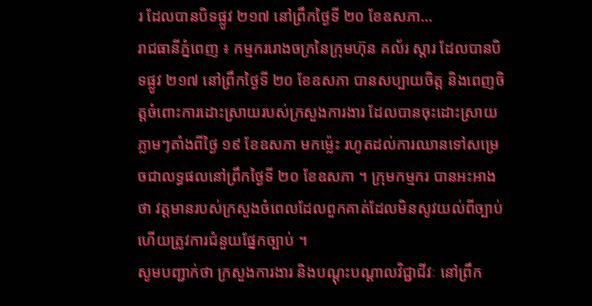រ ដែលបានបិទផ្លូវ ២១៧ នៅព្រឹកថ្ងៃទី ២០ ខែឧសភា…
រាជធានីភ្នំពេញ ៖ កម្មកររោងចក្រនៃក្រុមហ៊ុន គល័រ ស្តារ ដែលបានបិទផ្លូវ ២១៧ នៅព្រឹកថ្ងៃទី ២០ ខែឧសភា បានសប្បាយចិត្ត និងពេញចិត្តចំពោះការដោះស្រាយរបស់ក្រសួងការងារ ដែលបានចុះដោះស្រាយភ្លាមៗតាំងពីថ្ងៃ ១៩ ខែឧសភា មកម្ល៉េះ រហូតដល់ការឈានទៅសម្រេចជាលទ្ធផលនៅព្រឹកថ្ងៃទី ២០ ខែឧសភា ។ ក្រុមកម្មករ បានអះអាងថា វត្តមានរបស់ក្រសួងចំពេលដែលពួកគាត់ដែលមិនសូវយល់ពីច្បាប់ ហើយត្រូវការជំនួយផ្នែកច្បាប់ ។
សូមបញ្ជាក់ថា ក្រសួងការងារ និងបណ្តុះបណ្តាលវិជ្ជាជីវៈ នៅព្រឹក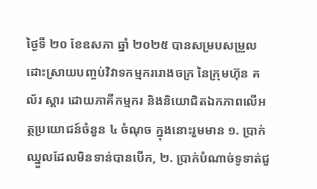ថ្ងៃទី ២០ ខែឧសភា ឆ្នាំ ២០២៥ បានសម្របសម្រួលដោះស្រាយបញ្ចប់វិវាទកម្មកររោងចក្រ នៃក្រុមហ៊ុន គល័រ ស្តារ ដោយភាគីកម្មករ និងនិយោជិតឯកភាពលើអត្ថប្រយោជន៍ចំនួន ៤ ចំណុច ក្នុងនោះរួមមាន ១. ប្រាក់ឈ្នួលដែលមិនទាន់បានបើក, ២. ប្រាក់បំណាច់ទូទាត់ជួ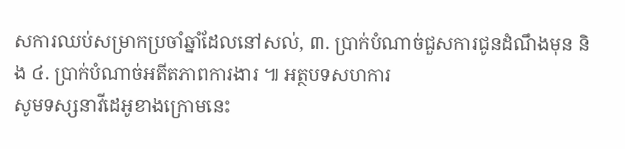សការឈប់សម្រាកប្រចាំឆ្នាំដែលនៅសល់, ៣. ប្រាក់បំណាច់ជួសការជូនដំណឹងមុន និង ៤. ប្រាក់បំណាច់អតីតភាពការងារ ៕ អត្ថបទសហការ
សូមទស្សនាវីដេអូខាងក្រោមនេះ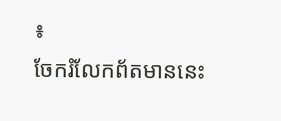៖
ចែករំលែកព័តមាននេះ